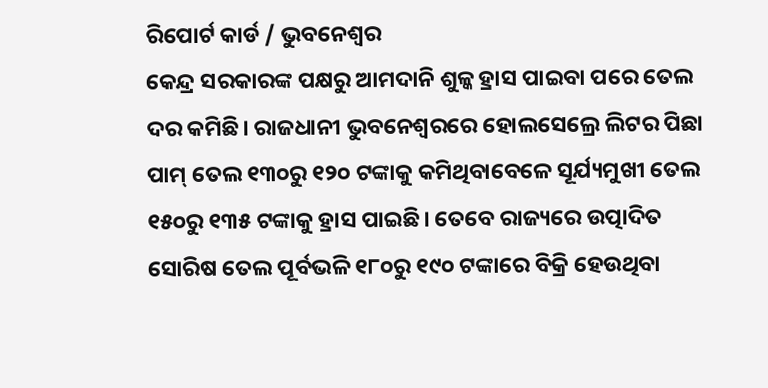ରିପୋର୍ଟ କାର୍ଡ / ଭୁବନେଶ୍ୱର
କେନ୍ଦ୍ର ସରକାରଙ୍କ ପକ୍ଷରୁ ଆମଦାନି ଶୁଳ୍କ ହ୍ରାସ ପାଇବା ପରେ ତେଲ ଦର କମିଛି। ରାଜଧାନୀ ଭୁବନେଶ୍ବରରେ ହୋଲସେଲ୍ରେ ଲିଟର ପିଛା ପାମ୍ ତେଲ ୧୩୦ରୁ ୧୨୦ ଟଙ୍କାକୁ କମିଥିବାବେଳେ ସୂର୍ଯ୍ୟମୁଖୀ ତେଲ ୧୫୦ରୁ ୧୩୫ ଟଙ୍କାକୁ ହ୍ରାସ ପାଇଛି। ତେବେ ରାଜ୍ୟରେ ଉତ୍ପାଦିତ ସୋରିଷ ତେଲ ପୂର୍ବଭଳି ୧୮୦ରୁ ୧୯୦ ଟଙ୍କାରେ ବିକ୍ରି ହେଉଥିବା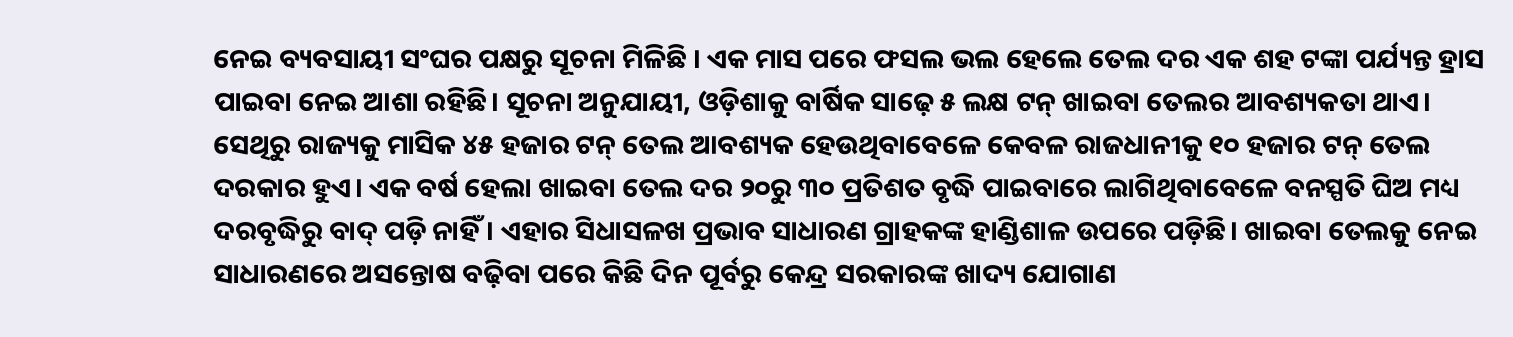ନେଇ ବ୍ୟବସାୟୀ ସଂଘର ପକ୍ଷରୁ ସୂଚନା ମିଳିଛି । ଏକ ମାସ ପରେ ଫସଲ ଭଲ ହେଲେ ତେଲ ଦର ଏକ ଶହ ଟଙ୍କା ପର୍ଯ୍ୟନ୍ତ ହ୍ରାସ ପାଇବା ନେଇ ଆଶା ରହିଛି। ସୂଚନା ଅନୁଯାୟୀ, ଓଡ଼ିଶାକୁ ବାର୍ଷିକ ସାଢ଼େ ୫ ଲକ୍ଷ ଟନ୍ ଖାଇବା ତେଲର ଆବଶ୍ୟକତା ଥାଏ। ସେଥିରୁ ରାଜ୍ୟକୁ ମାସିକ ୪୫ ହଜାର ଟନ୍ ତେଲ ଆବଶ୍ୟକ ହେଉଥିବାବେଳେ କେବଳ ରାଜଧାନୀକୁ ୧୦ ହଜାର ଟନ୍ ତେଲ ଦରକାର ହୁଏ। ଏକ ବର୍ଷ ହେଲା ଖାଇବା ତେଲ ଦର ୨୦ରୁ ୩୦ ପ୍ରତିଶତ ବୃଦ୍ଧି ପାଇବାରେ ଲାଗିଥିବାବେଳେ ବନସ୍ପତି ଘିଅ ମଧ୍ୟ ଦରବୃଦ୍ଧିରୁ ବାଦ୍ ପଡ଼ି ନାହିଁ। ଏହାର ସିଧାସଳଖ ପ୍ରଭାବ ସାଧାରଣ ଗ୍ରାହକଙ୍କ ହାଣ୍ଡିଶାଳ ଉପରେ ପଡ଼ିଛି। ଖାଇବା ତେଲକୁ ନେଇ ସାଧାରଣରେ ଅସନ୍ତୋଷ ବଢ଼ିବା ପରେ କିଛି ଦିନ ପୂର୍ବରୁ କେନ୍ଦ୍ର ସରକାରଙ୍କ ଖାଦ୍ୟ ଯୋଗାଣ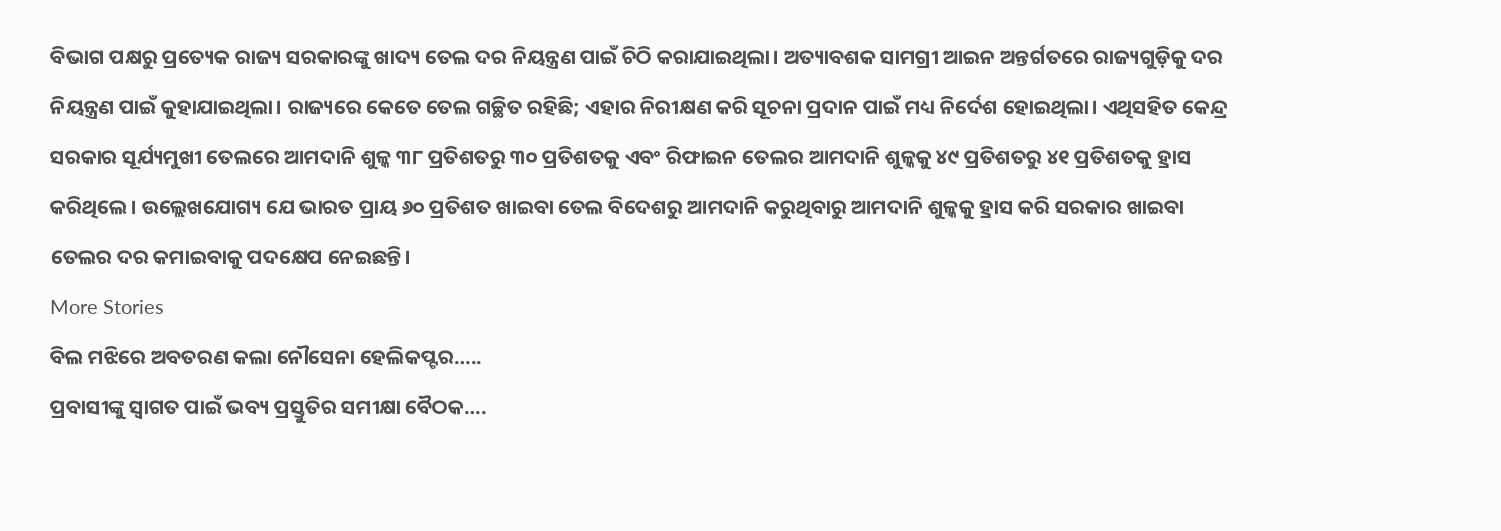ବିଭାଗ ପକ୍ଷରୁ ପ୍ରତ୍ୟେକ ରାଜ୍ୟ ସରକାରଙ୍କୁ ଖାଦ୍ୟ ତେଲ ଦର ନିୟନ୍ତ୍ରଣ ପାଇଁ ଚିଠି କରାଯାଇଥିଲା। ଅତ୍ୟାବଶକ ସାମଗ୍ରୀ ଆଇନ ଅନ୍ତର୍ଗତରେ ରାଜ୍ୟଗୁଡ଼ିକୁ ଦର ନିୟନ୍ତ୍ରଣ ପାଇଁ କୁହାଯାଇଥିଲା। ରାଜ୍ୟରେ କେତେ ତେଲ ଗଚ୍ଛିତ ରହିଛି; ଏହାର ନିରୀକ୍ଷଣ କରି ସୂଚନା ପ୍ରଦାନ ପାଇଁ ମଧ୍ୟ ନିର୍ଦେଶ ହୋଇଥିଲା। ଏଥିସହିତ କେନ୍ଦ୍ର ସରକାର ସୂର୍ଯ୍ୟମୁଖୀ ତେଲରେ ଆମଦାନି ଶୁଳ୍କ ୩୮ ପ୍ରତିଶତରୁ ୩୦ ପ୍ରତିଶତକୁ ଏବଂ ରିଫାଇନ ତେଲର ଆମଦାନି ଶୁଳ୍କକୁ ୪୯ ପ୍ରତିଶତରୁ ୪୧ ପ୍ରତିଶତକୁ ହ୍ରାସ କରିଥିଲେ। ଉଲ୍ଲେଖଯୋଗ୍ୟ ଯେ ଭାରତ ପ୍ରାୟ ୬୦ ପ୍ରତିଶତ ଖାଇବା ତେଲ ବିଦେଶରୁ ଆମଦାନି କରୁଥିବାରୁ ଆମଦାନି ଶୁଳ୍କକୁ ହ୍ରାସ କରି ସରକାର ଖାଇବା ତେଲର ଦର କମାଇବାକୁ ପଦକ୍ଷେପ ନେଇଛନ୍ତି।
More Stories
ବିଲ ମଝିରେ ଅବତରଣ କଲା ନୌସେନା ହେଲିକପ୍ଟର…..
ପ୍ରବାସୀଙ୍କୁ ସ୍ୱାଗତ ପାଇଁ ଭବ୍ୟ ପ୍ରସ୍ତୁତିର ସମୀକ୍ଷା ବୈଠକ….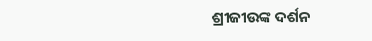ଶ୍ରୀଜୀଉଙ୍କ ଦର୍ଶନ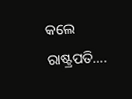କଲେ ରାଷ୍ଟ୍ରପତି….